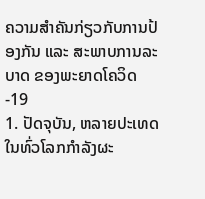ຄວາມສຳຄັນກ່ຽວກັບການປ້ອງກັນ ແລະ ສະພາບການລະບາດ ຂອງພະຍາດໂຄວິດ-19
1. ປັດຈຸບັນ, ຫລາຍປະເທດໃນທົ່ວໂລກກຳລັງຜະ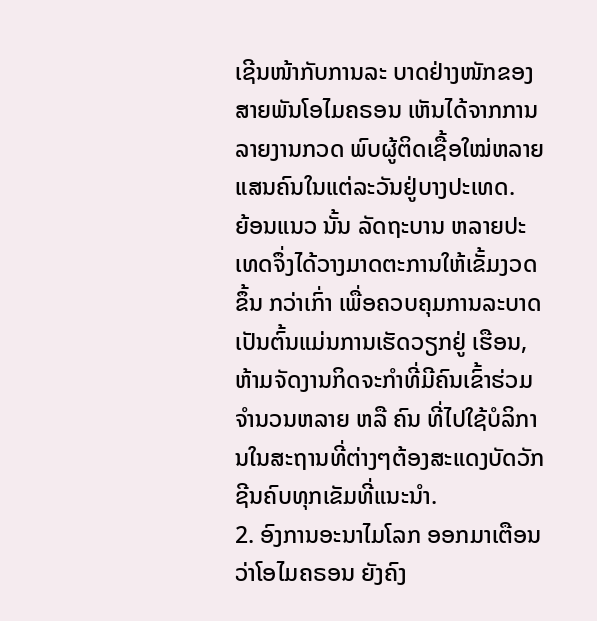ເຊີນໜ້າກັບການລະ ບາດຢ່າງໜັກຂອງສາຍພັນໂອໄມຄຣອນ ເຫັນໄດ້ຈາກການລາຍງານກວດ ພົບຜູ້ຕິດເຊື້ອໃໝ່ຫລາຍແສນຄົນໃນແຕ່ລະວັນຢູ່ບາງປະເທດ.
ຍ້ອນແນວ ນັ້ນ ລັດຖະບານ ຫລາຍປະເທດຈຶ່ງໄດ້ວາງມາດຕະການໃຫ້ເຂັ້ມງວດຂຶ້ນ ກວ່າເກົ່າ ເພື່ອຄວບຄຸມການລະບາດ ເປັນຕົ້ນແມ່ນການເຮັດວຽກຢູ່ ເຮືອນ, ຫ້າມຈັດງານກິດຈະກຳທີ່ມີຄົນເຂົ້າຮ່ວມຈຳນວນຫລາຍ ຫລື ຄົນ ທີ່ໄປໃຊ້ບໍລິການໃນສະຖານທີ່ຕ່າງໆຕ້ອງສະແດງບັດວັກຊີນຄົບທຸກເຂັມທີ່ແນະນຳ.
2. ອົງການອະນາໄມໂລກ ອອກມາເຕືອນວ່າໂອໄມຄຣອນ ຍັງຄົງ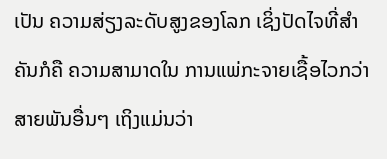ເປັນ ຄວາມສ່ຽງລະດັບສູງຂອງໂລກ ເຊິ່ງປັດໄຈທີ່ສຳຄັນກໍຄື ຄວາມສາມາດໃນ ການແພ່ກະຈາຍເຊື້ອໄວກວ່າສາຍພັນອື່ນໆ ເຖິງແມ່ນວ່າ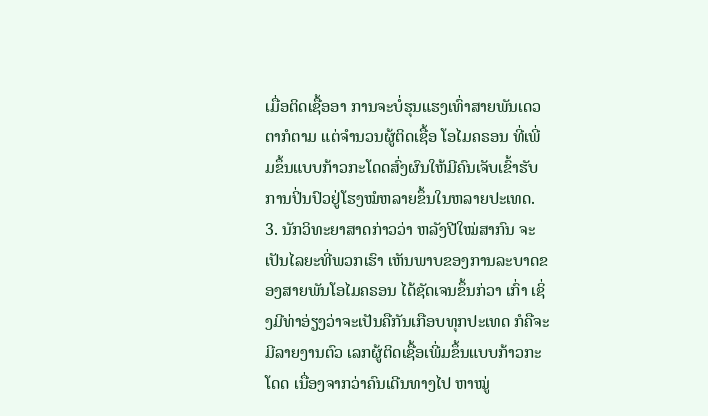ເມື່ອຕິດເຊື້ອອາ ການຈະບໍ່ຮຸນແຮງເທົ່າສາຍພັນເດວຕາກໍຕາມ ແຕ່ຈຳນວນຜູ້ຕິດເຊື້ອ ໂອໄມຄຣອນ ທີ່ເພີ່ມຂຶ້ນແບບກ້າວກະໂດດສົ່ງຜົນໃຫ້ມີຄົນເຈັບເຂົ້າຮັບ ການປິ່ນປົວຢູ່ໂຮງໝໍຫລາຍຂຶ້ນໃນຫລາຍປະເທດ.
3. ນັກວິທະຍາສາດກ່າວວ່າ ຫລັງປີໃໝ່ສາກົນ ຈະເປັນໄລຍະທີ່ພວກເຮົາ ເຫັນພາບຂອງການລະບາດຂອງສາຍພັນໂອໄມຄຣອນ ໄດ້ຊັດເຈນຂຶ້ນກ່ວາ ເກົ່າ ເຊິ່ງມີທ່າອ່ຽງວ່າຈະເປັນຄືກັນເກືອບທຸກປະເທດ ກໍຄືຈະມີລາຍງານຕົວ ເລກຜູ້ຕິດເຊື້ອເພີ່ມຂຶ້ນແບບກ້າວກະໂດດ ເນື່ອງຈາກວ່າຄົນເດີນທາງໄປ ຫາໝູ່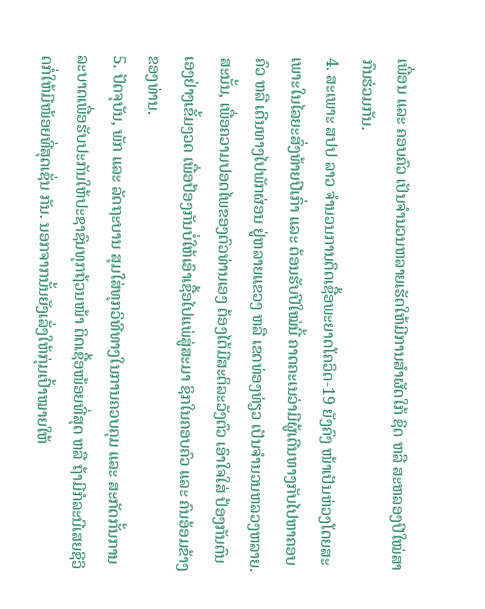ເພື່ອນ ແລະ ຄອບຄົວ ເປັນຈຳນວນຫລາຍເຮັດໃຫ້ມີການສຳຜັດໃກ້ ຊິດ ຫລື ສະຫລອງປີໃໝ່ສາກົນຮ່ວມກັນ.
4. ສະເພາະ ສປປ ລາວ ຈຳນວນການຕິດເຊື້ອພະຍາດໂຄວິດ-19 ຍັງຄົງ ໜ້າເປັນຫ່ວງໂດຍສະເພາະໃນໄລຍະສົ່ງທ້າຍປີເກົ່າ ແລະ ຕ້ອນຮັບປີໃໝ່ນີ້ ຄາດຄະເນວ່າມີຜູ້ເດີນທາງກັບໄປຫາຄອບຄົວ ຫລື ເດີນທາງໄປພັກຜ່ອນ ຢູ່ຫລາຍແຂວງ ຫລື ເຂດທ່ອງທ່ຽວ ເປັນຈຳນວນຫລວງຫລາຍ. ສະນັ້ນ, ເພື່ອຄວາມປອດໄພຂອງຕົວທ່ານເອງ ຕ້ອງໄດ້ມີສະຕິລະວັງຕົວ ເອົາໃຈໃສ່ ປ້ອງກັນຕົນເອງຢ່າງເຂັ້ມງວດ ເພື່ອປ້ອງກັນບໍ່ໃຫ້ເອົາເຊື້ອໄປແພ່ສູ່ສະມາ ຊິກໃນຄອບຄົວ ແລະ ຄົນອ້ອມຂ້າງຂອງທ່ານ.
5. ປັດຈຸບັນ, ພັກ ແລະ ລັດຖະບານ ສຸມໃສ່ທຸກວິທີທາງໃນການຄວບຄຸມ ແລະ ສະກັດກັ້ນການລະບາດເພື່ອຮັບປະກັນໃຫ້ປະຊາຊົນທຸກຖ້ວນໜ້າ ຕິດເຊື້ອໜ້ອຍທີ່ສຸດ ຫລື ຖ້າມີກໍລະນີເສຍຊີວິດກໍ່ໃຫ້ມີໜ້ອຍທີ່ສຸດເຊັ່ນ ກັນ. ນອກຈາກນັ້ນຍັງເລັ່ງໃຫ້ກຸ່ມເປົ້າໝາຍໃຫ້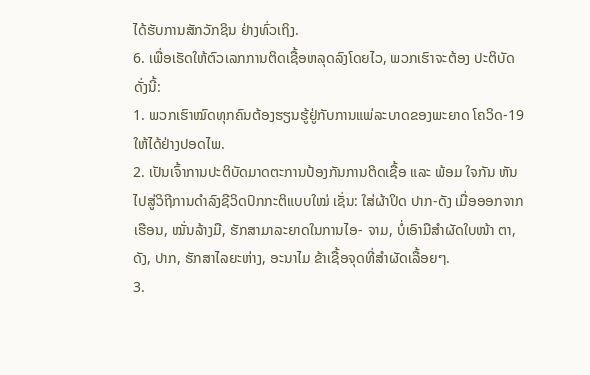ໄດ້ຮັບການສັກວັກຊິນ ຢ່າງທົ່ວເຖິງ.
6. ເພື່ອເຮັດໃຫ້ຕົວເລກການຕິດເຊື້ອຫລຸດລົງໂດຍໄວ, ພວກເຮົາຈະຕ້ອງ ປະຕິບັດດັ່ງນີ້:
1. ພວກເຮົາໝົດທຸກຄົນຕ້ອງຮຽນຮູ້ຢູ່ກັບການແພ່ລະບາດຂອງພະຍາດ ໂຄວິດ-19ໃຫ້ໄດ້ຢ່າງປອດໄພ.
2. ເປັນເຈົ້າການປະຕິບັດມາດຕະການປ້ອງກັນການຕິດເຊື້ອ ແລະ ພ້ອມ ໃຈກັນ ຫັນໄປສູ່ວິຖີການດຳລົງຊີວິດປົກກະຕິແບບໃໝ່ ເຊັ່ນ: ໃສ່ຜ້າປິດ ປາກ-ດັງ ເມື່ອອອກຈາກເຮືອນ, ໝັ່ນລ້າງມື, ຮັກສາມາລະຍາດໃນການໄອ- ຈາມ, ບໍ່ເອົາມືສຳຜັດໃບໜ້າ ຕາ, ດັງ, ປາກ, ຮັກສາໄລຍະຫ່າງ, ອະນາໄມ ຂ້າເຊື້ອຈຸດທີ່ສຳຜັດເລື້ອຍໆ.
3.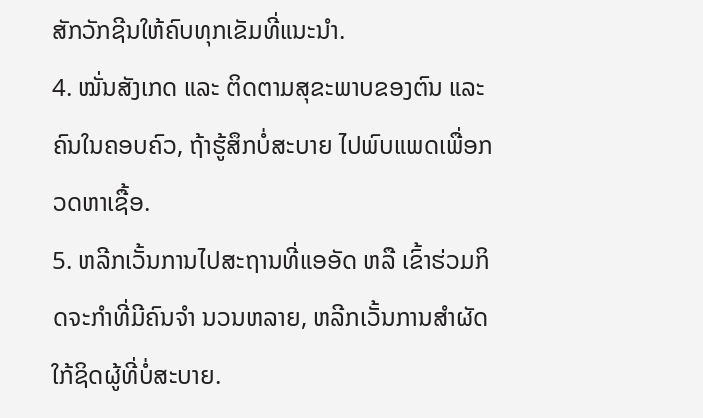ສັກວັກຊີນໃຫ້ຄົບທຸກເຂັມທີ່ແນະນຳ.
4. ໝັ່ນສັງເກດ ແລະ ຕິດຕາມສຸຂະພາບຂອງຕົນ ແລະ ຄົນໃນຄອບຄົວ, ຖ້າຮູ້ສຶກບໍ່ສະບາຍ ໄປພົບແພດເພື່ອກວດຫາເຊື້ອ.
5. ຫລີກເວັ້ນການໄປສະຖານທີ່ແອອັດ ຫລື ເຂົ້າຮ່ວມກິດຈະກຳທີ່ມີຄົນຈຳ ນວນຫລາຍ, ຫລີກເວັ້ນການສຳຜັດໃກ້ຊິດຜູ້ທີ່ບໍ່ສະບາຍ.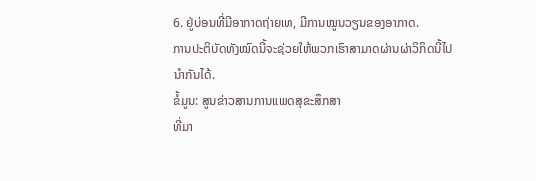6. ຢູ່ບ່ອນທີ່ມີອາກາດຖ່າຍເທ, ມີການໝູນວຽນຂອງອາກາດ.
ການປະຕິບັດທັງໝົດນີ້ຈະຊ່ວຍໃຫ້ພວກເຮົາສາມາດຜ່ານຜ່າວິກິດນີ້ໄປ ນຳກັນໄດ້.
ຂໍ້ມູນ: ສູນຂ່າວສານການແພດສຸຂະສຶກສາ
ທີ່ມາ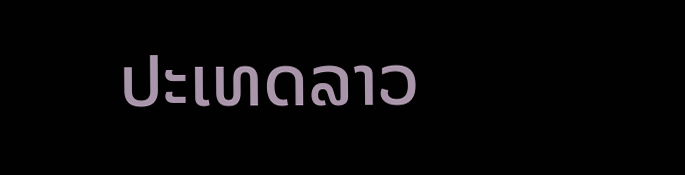ປະເທດລາວ